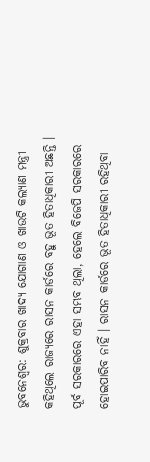ଭୁବନେଶ୍ବର: ଶୁକ୍ରବାର ଖାଦ୍ୟ ଯୋଗାଣ ଓ ଖାଉଟି କଲ୍ୟାଣ ମନ୍ତ୍ରୀ କହିଥିଲେ ରାଜ୍ୟରେ ରାସନ କାର୍ଡରେ ବହୁ ଭୂତ ହିତାଧିକାରୀ ଅଛନ୍ତି । ପୂର୍ବ ସରକାରରେ ଏହା ସମ୍ଭବ ଥିଲା, ହେଲେ ବିଜେପି ସରକାରରେ ହୋଇପାରିବ ନାହିଁ । ରାସନ କାର୍ଡରେ ଭୂତ ହିତାଧିକାରୀ ରହିଥିବା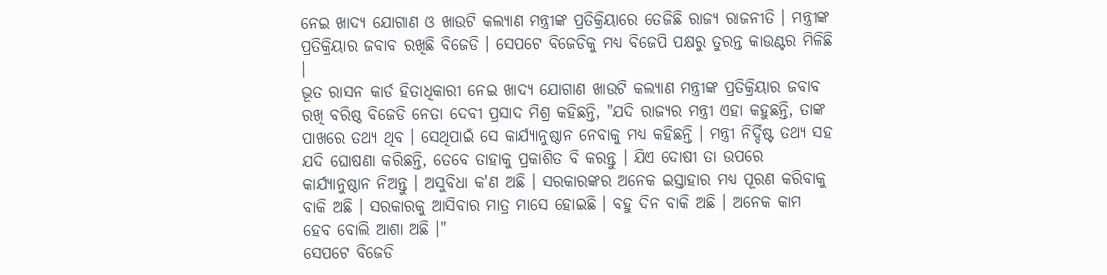ନେଇ ଖାଦ୍ୟ ଯୋଗାଣ ଓ ଖାଉଟି କଲ୍ୟାଣ ମନ୍ତ୍ରୀଙ୍କ ପ୍ରତିକ୍ରିୟାରେ ତେଜିଛି ରାଜ୍ୟ ରାଜନୀତି । ମନ୍ତ୍ରୀଙ୍କ ପ୍ରତିକ୍ରିୟାର ଜବାବ ରଖିଛି ବିଜେଡି । ସେପଟେ ବିଜେଡିକୁ ମଧ୍ୟ ବିଜେପି ପକ୍ଷରୁ ତୁରନ୍ତ କାଉଣ୍ଟର ମିଳିଛି ।
ଭୂତ ରାସନ କାର୍ଡ ହିତାଧିକାରୀ ନେଇ ଖାଦ୍ୟ ଯୋଗାଣ ଖାଉଟି କଲ୍ୟାଣ ମନ୍ତ୍ରୀଙ୍କ ପ୍ରତିକ୍ରିୟାର ଜବାବ ରଖି ବରିଷ୍ଠ ବିଜେଡି ନେତା ଦେବୀ ପ୍ରସାଦ ମିଶ୍ର କହିଛନ୍ତି, "ଯଦି ରାଜ୍ୟର ମନ୍ତ୍ରୀ ଏହା କହୁଛନ୍ତି, ତାଙ୍କ ପାଖରେ ତଥ୍ୟ ଥିବ । ସେଥିପାଇଁ ସେ କାର୍ଯ୍ୟାନୁଷ୍ଠାନ ନେବାକୁ ମଧ୍ୟ କହିଛନ୍ତି । ମନ୍ତ୍ରୀ ନିର୍ଦ୍ଦିଷ୍ଟ ତଥ୍ୟ ସହ ଯଦି ଘୋଷଣା କରିଛନ୍ତି, ତେବେ ତାହାକୁ ପ୍ରକାଶିତ ବି କରନ୍ତୁ । ଯିଏ ଦୋଷୀ ତା ଉପରେ କାର୍ଯ୍ୟାନୁଷ୍ଠାନ ନିଅନ୍ତୁ । ଅସୁବିଧା କ'ଣ ଅଛି । ସରକାରଙ୍କର ଅନେକ ଇସ୍ତାହାର ମଧ୍ୟ ପୂରଣ କରିବାକୁ ବାକି ଅଛି । ସରକାରକୁ ଆସିବାର ମାତ୍ର ମାସେ ହୋଇଛି । ବହୁ ଦିନ ବାକି ଅଛି । ଅନେକ କାମ ହେବ ବୋଲି ଆଶା ଅଛି ।"
ସେପଟେ ବିଜେଡି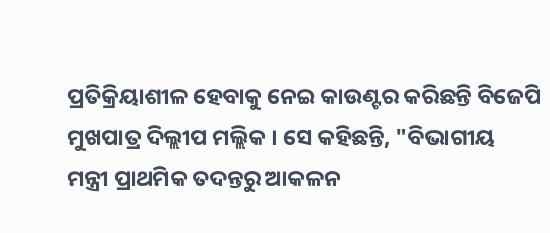ପ୍ରତିକ୍ରିୟାଶୀଳ ହେବାକୁ ନେଇ କାଉଣ୍ଟର କରିଛନ୍ତି ବିଜେପି ମୁଖପାତ୍ର ଦିଲ୍ଲୀପ ମଲ୍ଲିକ । ସେ କହିଛନ୍ତି, "ବିଭାଗୀୟ ମନ୍ତ୍ରୀ ପ୍ରାଥମିକ ତଦନ୍ତରୁ ଆକଳନ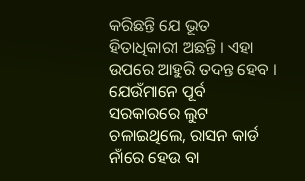କରିଛନ୍ତି ଯେ ଭୂତ ହିତାଧିକାରୀ ଅଛନ୍ତି । ଏହା ଉପରେ ଆହୁରି ତଦନ୍ତ ହେବ । ଯେଉଁମାନେ ପୂର୍ବ ସରକାରରେ ଲୁଟ ଚଳାଇଥିଲେ, ରାସନ କାର୍ଡ ନାଁରେ ହେଉ ବା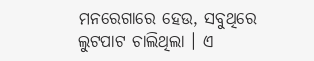ମନରେଗାରେ ହେଉ, ସବୁଥିରେ ଲୁଟପାଟ ଚାଲିଥିଲା । ଏ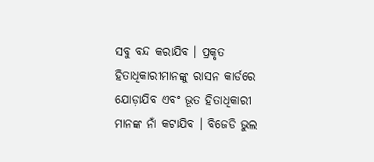ସବୁ ବନ୍ଦ କରାଯିବ । ପ୍ରକୃତ ହିତାଧିକାରୀମାନଙ୍କୁ ରାସନ କାର୍ଡରେ ଯୋଡ଼ାଯିବ ଏବଂ ଭୂତ ହିତାଧିକାରୀ ମାନଙ୍କ ନାଁ କଟାଯିବ । ବିଜେଡି ଭୁଲ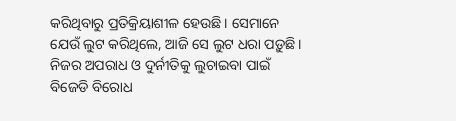କରିଥିବାରୁ ପ୍ରତିକ୍ରିୟାଶୀଳ ହେଉଛି । ସେମାନେ ଯେଉଁ ଲୁଟ କରିଥିଲେ, ଆଜି ସେ ଲୁଟ ଧରା ପଡ଼ୁଛି । ନିଜର ଅପରାଧ ଓ ଦୁର୍ନୀତିକୁ ଲୁଚାଇବା ପାଇଁ ବିଜେଡି ବିରୋଧ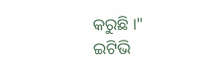କରୁଛି ।"
ଇଟିଭି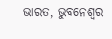ଭାରତ, ଭୁବନେଶ୍ବର